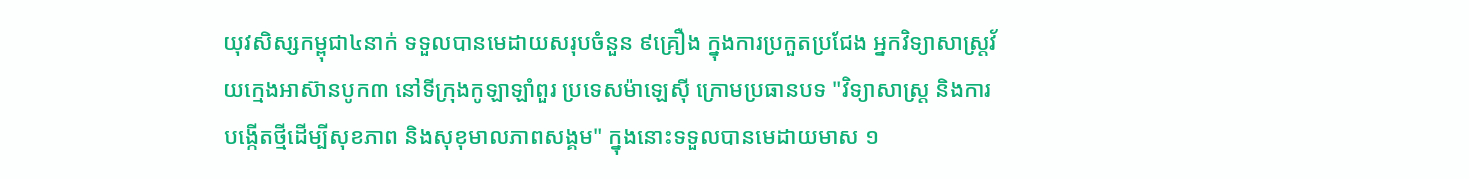យុវសិស្សកម្ពុជា៤នាក់ ទទួលបានមេដាយសរុបចំនួន ៩គ្រឿង ក្នុងការប្រកួតប្រជែង អ្នកវិទ្យាសាស្ត្រវ័យក្មេងអាស៊ានបូក៣ នៅទីក្រុងកូឡាឡាំពួរ ប្រទេសម៉ាឡេស៊ី ក្រោមប្រធានបទ "វិទ្យាសាស្ត្រ និងការបង្កើតថ្មីដើម្បីសុខភាព និងសុខុមាលភាពសង្គម" ក្នុងនោះទទួលបានមេដាយមាស ១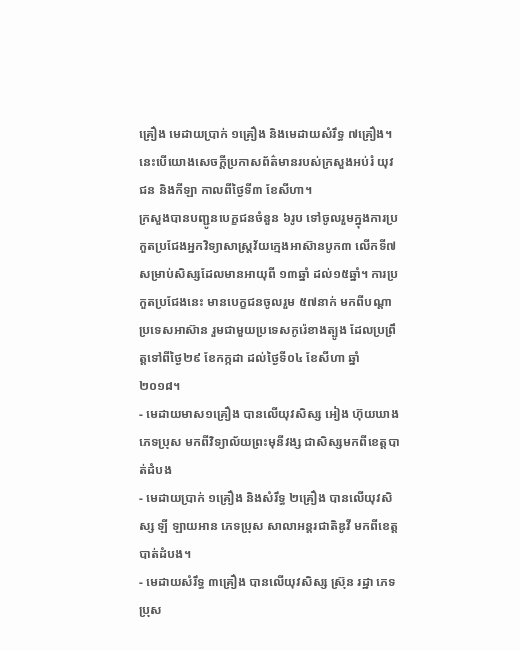គ្រឿង មេដាយប្រាក់ ១គ្រឿង និងមេដាយសំរឹទ្ធ ៧គ្រឿង។ នេះបើយោងសេចក្ដីប្រកាសព័ត៌មានរបស់ក្រសួងអប់រំ យុវជន និងកីឡា កាលពីថ្ងៃទី៣ ខែសីហា។
ក្រសួងបានបញ្ជូនបេក្ខជនចំនួន ៦រូប ទៅចូលរួមក្នុងការប្រកួតប្រជែងអ្នកវិទ្យាសាស្ត្រវ័យក្មេងអាស៊ានបូក៣ លើកទី៧ សម្រាប់សិស្សដែលមានអាយុពី ១៣ឆ្នាំ ដល់១៥ឆ្នាំ។ ការប្រកួតប្រជែងនេះ មានបេក្ខជនចូលរួម ៥៧នាក់ មកពីបណ្ដាប្រទេសអាស៊ាន រួមជាមួយប្រទេសកូរ៉េខាងត្បូង ដែលប្រព្រឹត្តទៅពីថ្ងៃ២៩ ខែកក្កដា ដល់ថ្ងៃទី០៤ ខែសីហា ឆ្នាំ២០១៨។
- មេដាយមាស១គ្រឿង បានលើយុវសិស្ស អៀង ហ៊ុយឃាង ភេទប្រុស មកពីវិទ្យាល័យព្រះមុនីវង្ស ជាសិស្សមកពីខេត្តបាត់ដំបង
- មេដាយប្រាក់ ១គ្រឿង និងសំរឹទ្ធ ២គ្រឿង បានលើយុវសិស្ស ឡី ឡាយអាន ភេទប្រុស សាលាអន្តរជាតិឌូវី មកពីខេត្តបាត់ដំបង។
- មេដាយសំរឹទ្ធ ៣គ្រឿង បានលើយុវសិស្ស ស៊្រុន រដ្ឋា ភេទប្រុស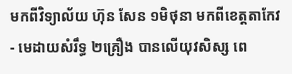មកពីវិទ្យាល័យ ហ៊ុន សែន ១មិថុនា មកពីខេត្តតាកែវ
- មេដាយសំរឹទ្ធ ២គ្រឿង បានលើយុវសិស្ស ពេ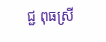ជ្ជ ពុធស្រី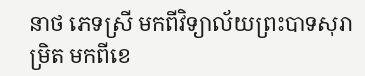នាថ ភេទស្រី មកពីវិទ្យាល័យព្រះបាទសុរាម្រិត មកពីខេ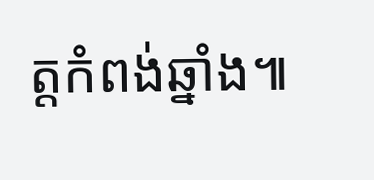ត្តកំពង់ឆ្នាំង៕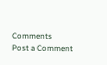Comments
Post a Comment